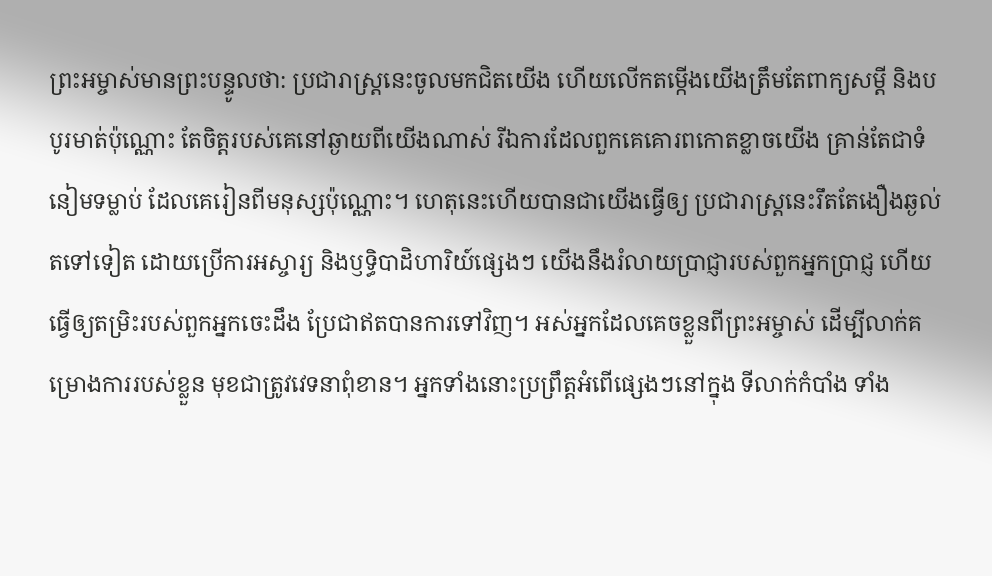ព្រះអម្ចាស់មានព្រះបន្ទូលថា: ប្រជារាស្ត្រនេះចូលមកជិតយើង ហើយលើកតម្កើងយើងត្រឹមតែពាក្យសម្ដី និងបបូរមាត់ប៉ុណ្ណោះ តែចិត្តរបស់គេនៅឆ្ងាយពីយើងណាស់ រីឯការដែលពួកគេគោរពកោតខ្លាចយើង គ្រាន់តែជាទំនៀមទម្លាប់ ដែលគេរៀនពីមនុស្សប៉ុណ្ណោះ។ ហេតុនេះហើយបានជាយើងធ្វើឲ្យ ប្រជារាស្ត្រនេះរឹតតែងឿងឆ្ងល់តទៅទៀត ដោយប្រើការអស្ចារ្យ និងឫទ្ធិបាដិហារិយ៍ផ្សេងៗ យើងនឹងរំលាយប្រាជ្ញារបស់ពួកអ្នកប្រាជ្ញ ហើយធ្វើឲ្យតម្រិះរបស់ពួកអ្នកចេះដឹង ប្រែជាឥតបានការទៅវិញ។ អស់អ្នកដែលគេចខ្លួនពីព្រះអម្ចាស់ ដើម្បីលាក់គម្រោងការរបស់ខ្លួន មុខជាត្រូវវេទនាពុំខាន។ អ្នកទាំងនោះប្រព្រឹត្តអំពើផ្សេងៗនៅក្នុង ទីលាក់កំបាំង ទាំង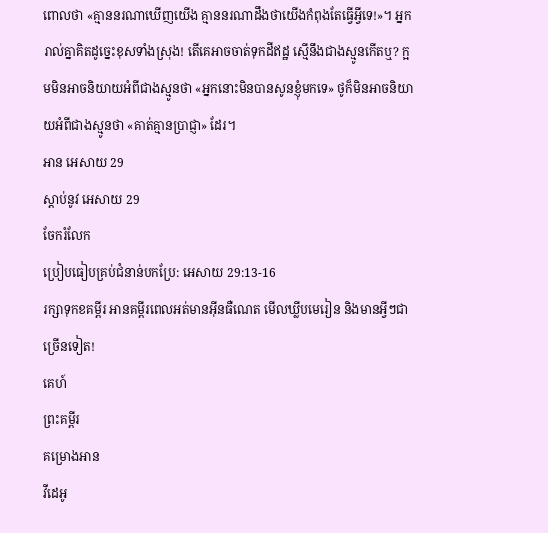ពោលថា «គ្មាននរណាឃើញយើង គ្មាននរណាដឹងថាយើងកំពុងតែធ្វើអ្វីទេ!»។ អ្នករាល់គ្នាគិតដូច្នេះខុសទាំងស្រុង! តើគេអាចចាត់ទុកដីឥដ្ឋ ស្មើនឹងជាងស្មូនកើតឬ? ក្អមមិនអាចនិយាយអំពីជាងស្មូនថា «អ្នកនោះមិនបានសូនខ្ញុំមកទេ» ថូក៏មិនអាចនិយាយអំពីជាងស្មូនថា «គាត់គ្មានប្រាជ្ញា» ដែរ។
អាន អេសាយ 29
ស្ដាប់នូវ អេសាយ 29
ចែករំលែក
ប្រៀបធៀបគ្រប់ជំនាន់បកប្រែ: អេសាយ 29:13-16
រក្សាទុកខគម្ពីរ អានគម្ពីរពេលអត់មានអ៊ីនធឺណេត មើលឃ្លីបមេរៀន និងមានអ្វីៗជាច្រើនទៀត!
គេហ៍
ព្រះគម្ពីរ
គម្រោងអាន
វីដេអូ